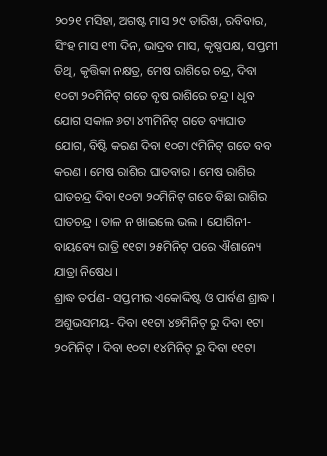୨୦୨୧ ମସିହା, ଅଗଷ୍ଟ ମାସ ୨୯ ତାରିଖ, ରବିବାର, ସିଂହ ମାସ ୧୩ ଦିନ, ଭାଦ୍ରବ ମାସ, କୃଷ୍ଣପକ୍ଷ, ସପ୍ତମୀ ତିଥି, କୃତ୍ତିକା ନକ୍ଷତ୍ର, ମେଷ ରାଶିରେ ଚନ୍ଦ୍ର, ଦିବା ୧୦ଟା ୨୦ମିନିଟ୍ ଗତେ ବୃଷ ରାଶିରେ ଚନ୍ଦ୍ର । ଧୃବ ଯୋଗ ସକାଳ ୬ଟା ୪୩ମିନିଟ୍ ଗତେ ବ୍ୟାଘାତ ଯୋଗ, ବିଷ୍ଟି କରଣ ଦିବା ୧୦ଟା ୯ମିନିଟ୍ ଗତେ ବବ କରଣ । ମେଷ ରାଶିର ଘାତବାର । ମେଷ ରାଶିର ଘାତଚନ୍ଦ୍ର ଦିବା ୧୦ଟା ୨୦ମିନିଟ୍ ଗତେ ବିଛା ରାଶିର ଘାତଚନ୍ଦ୍ର । ତାଳ ନ ଖାଇଲେ ଭଲ । ଯୋଗିନୀ- ବାୟବ୍ୟେ ରାତ୍ରି ୧୧ଟା ୨୫ମିନିଟ୍ ପରେ ଐଶାନ୍ୟେ ଯାତ୍ରା ନିଷେଧ ।
ଶ୍ରାଦ୍ଧ ତର୍ପଣ- ସପ୍ତମୀର ଏକୋଦ୍ଦିଷ୍ଟ ଓ ପାର୍ବଣ ଶ୍ରାଦ୍ଧ । ଅଶୁଭସମୟ- ଦିବା ୧୧ଟା ୪୭ମିନିଟ୍ ରୁ ଦିବା ୧ଟା ୨୦ମିନିଟ୍ । ଦିବା ୧୦ଟା ୧୪ମିନିଟ୍ ରୁ ଦିବା ୧୧ଟା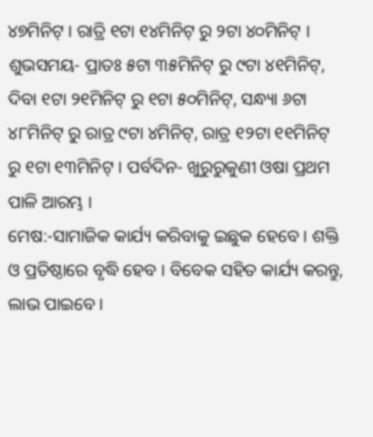୪୭ମିନିଟ୍ । ରାତ୍ରି ୧ଟା ୧୪ମିନିଟ୍ ରୁ ୨ଟା ୪୦ମିନିଟ୍ । ଶୁଭସମୟ- ପ୍ରାତଃ ୫ଟା ୩୫ମିନିଟ୍ ରୁ ୯ଟା ୪୧ମିନିଟ୍, ଦିବା ୧ଟା ୨୧ମିନିଟ୍ ରୁ ୧ଟା ୫୦ମିନିଟ୍, ସନ୍ଧ୍ୟା ୬ଟା ୪୮ମିନିଟ୍ ରୁ ରାତ୍ର ୯ଟା ୪ମିନିଟ୍, ରାତ୍ର ୧୨ଟା ୧୧ମିନିଟ୍ ରୁ ୧ଟା ୧୩ମିନିଟ୍ । ପର୍ବଦିନ- ଖୁରୁରୁକୁଣୀ ଓଷା ପ୍ରଥମ ପାଳି ଆରମ୍ଭ ।
ମେଷ:-ସାମାଜିକ କାର୍ଯ୍ୟ କରିବାକୁ ଇଛୁକ ହେବେ । ଶକ୍ତି ଓ ପ୍ରତିଷ୍ଠାରେ ବୃଦ୍ଧି ହେବ । ବିବେକ ସହିତ କାର୍ଯ୍ୟ କରନ୍ତୁ, ଲାଭ ପାଇବେ ।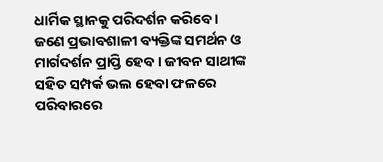ଧାର୍ମିକ ସ୍ଥାନକୁ ପରିଦର୍ଶନ କରିବେ । ଜଣେ ପ୍ରଭାବଶାଳୀ ବ୍ୟକ୍ତିଙ୍କ ସମର୍ଥନ ଓ ମାର୍ଗଦର୍ଶନ ପ୍ରାପ୍ତି ହେବ । ଜୀବନ ସାଥୀଙ୍କ ସହିତ ସମ୍ପର୍କ ଭଲ ହେବା ଫଳରେ ପରିବାରରେ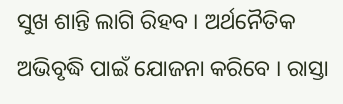ସୁଖ ଶାନ୍ତି ଲାଗି ରିହବ । ଅର୍ଥନୈତିକ ଅଭିବୃଦ୍ଧି ପାଇଁ ଯୋଜନା କରିବେ । ରାସ୍ତା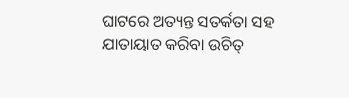ଘାଟରେ ଅତ୍ୟନ୍ତ ସତର୍କତା ସହ ଯାତାୟାତ କରିବା ଉଚିତ୍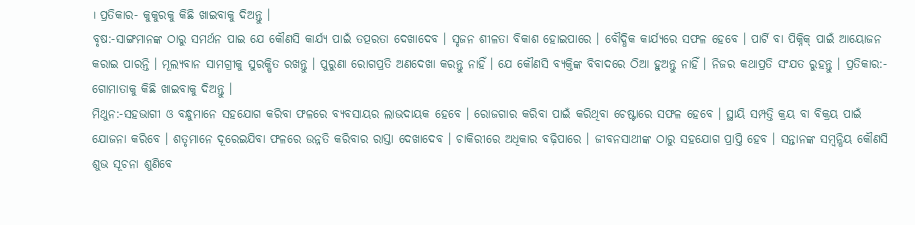। ପ୍ରତିକାର- କୁକୁରକୁ କିଛି ଖାଇବାକୁ ଦିଅନ୍ତୁ ।
ବୃଷ:-ସାଙ୍ଗମାନଙ୍କ ଠାରୁ ସମର୍ଥନ ପାଇ ଯେ କୌଣସି କାର୍ଯ୍ୟ ପାଇଁ ତତ୍ପରତା ଦେଖାଦେବ । ସୃଜନ ଶୀଳତା ବିକାଶ ହୋଇପାରେ । ବୌଦ୍ଧିକ କାର୍ଯ୍ୟରେ ସଫଳ ହେବେ । ପାର୍ଟି ବା ପିକ୍ନିକ୍ ପାଇଁ ଆୟୋଜନ କରାଇ ପାରନ୍ତି । ମୂଲ୍ୟବାନ ସାମଗ୍ରୀକୁ ସୁରକ୍ଷିତ ରଖନ୍ତୁ । ପୁରୁଣା ରୋଗପ୍ରତି ଅଣଦେଖା କରନ୍ତୁ ନାହିଁ । ଯେ କୌଣସି ବ୍ୟକ୍ତିଙ୍କ ବିବାଦରେ ଠିଆ ହୁଅନ୍ତୁ ନାହିଁ । ନିଜର କଥାପ୍ରତି ସଂଯତ ରୁହନ୍ତୁ । ପ୍ରତିକାର:- ଗୋମାତାକୁ କିଛି ଖାଇବାକୁ ଦିଅନ୍ତୁ ।
ମିଥୁନ:-ସହଭାଗୀ ଓ ବନ୍ଧୁମାନେ ସହଯୋଗ କରିବା ଫଳରେ ବ୍ୟବସାୟର ଲାଭଦାୟକ ହେବେ । ରୋଜଗାର କରିବା ପାଇଁ କରିଥିବା ଚେଷ୍ଟାରେ ସଫଳ ହେବେ । ସ୍ଥାୟି ସମ୍ପତ୍ତି କ୍ରୟ ବା ବିକ୍ରୟ ପାଇଁ ଯୋଜନା କରିବେ । ଶତୃମାନେ ଦୂରେଇଯିବା ଫଳରେ ଉନ୍ନତି କରିବାର ରାସ୍ତା ଦେଖାଦେବ । ଚାକିରୀରେ ଅଧିକାର ବଢ଼ିପାରେ । ଜୀବନସାଥୀଙ୍କ ଠାରୁ ସହଯୋଗ ପ୍ରାପ୍ତି ହେବ । ସନ୍ତାନଙ୍କ ସମ୍ବନ୍ଧିୟ କୌଣସି ଶୁଭ ସୂଚନା ଶୁଣିବେ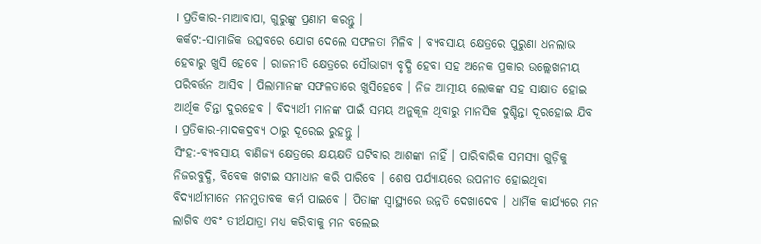। ପ୍ରତିକାର-ମାଆବାପା, ଗୁରୁଙ୍କୁ ପ୍ରଣାମ କରନ୍ତୁ ।
କର୍କଟ:-ସାମାଜିକ ଉତ୍ସବରେ ଯୋଗ ଦେଲେ ସଫଳତା ମିଳିବ । ବ୍ୟବସାୟ କ୍ଷେତ୍ରରେ ପୁରୁଣା ଧନଲାଭ ହେବାରୁ ଖୁସି ହେବେ । ରାଜନୀତି କ୍ଷେତ୍ରରେ ସୌଭାଗ୍ୟ ବୃଦ୍ଧି ହେବା ସହ ଅନେକ ପ୍ରକାର ଉଲ୍ଲେଖନୀୟ ପରିବର୍ତ୍ତନ ଆସିବ । ପିଲାମାନଙ୍କ ସଫଳତାରେ ଖୁସିହେବେ । ନିଜ ଆତ୍ମୀୟ ଲୋକଙ୍କ ସହ ସାକ୍ଷାତ ହୋଇ ଆର୍ଥିକ ଚିନ୍ତା ଦୁରହେବ । ବିଦ୍ୟାର୍ଥୀ ମାନଙ୍କ ପାଇଁ ସମୟ ଅନୁକୂଳ ଥିବାରୁ ମାନସିକ ଦୁଶ୍ଚିନ୍ତା ଦୂରହୋଇ ଯିବ । ପ୍ରତିକାର-ମାଦକଦ୍ରବ୍ୟ ଠାରୁ ଦୂରେଇ ରୁହନ୍ତୁ ।
ସିଂହ:-ବ୍ୟବସାୟ ବାଣିଜ୍ୟ କ୍ଷେତ୍ରରେ କ୍ଷୟକ୍ଷତି ଘଟିବାର ଆଶଙ୍କା ନାହିଁ । ପାରିବାରିକ ସମସ୍ୟା ଗୁଡ଼ିକୁ ନିଜରବୁଦ୍ଧି, ବିବେକ ଖଟାଇ ସମାଧାନ କରି ପାରିବେ । ଶେଷ ପର୍ଯ୍ୟାୟରେ ଉପନୀତ ହୋଇଥିବା ବିଦ୍ୟାର୍ଥୀମାନେ ମନମୁତାବକ କର୍ମ ପାଇବେ । ପିତାଙ୍କ ସ୍ୱାସ୍ଥ୍ୟରେ ଉନ୍ନତି ଦେଖାଦେବ । ଧାର୍ମିକ କାର୍ଯ୍ୟରେ ମନ ଲାଗିବ ଏବଂ ତୀର୍ଥଯାତ୍ରା ମଧ୍ୟ କରିବାକୁ ମନ ବଲେଇ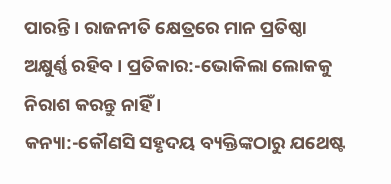ପାରନ୍ତି । ରାଜନୀତି କ୍ଷେତ୍ରରେ ମାନ ପ୍ରତିଷ୍ଠା ଅକ୍ଷୁର୍ଣ୍ଣ ରହିବ । ପ୍ରତିକାର:-ଭୋକିଲା ଲୋକକୁ ନିରାଶ କରନ୍ତୁ ନାହିଁ ।
କନ୍ୟା:-କୌଣସି ସହୃଦୟ ବ୍ୟକ୍ତିଙ୍କଠାରୁ ଯଥେଷ୍ଟ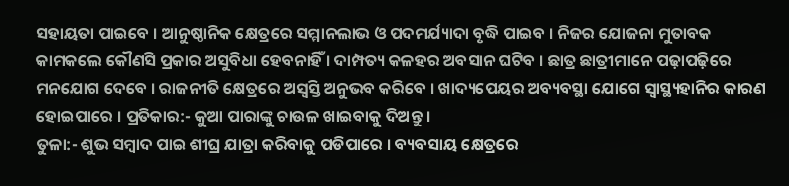ସହାୟତା ପାଇବେ । ଆନୁଷ୍ଠାନିକ କ୍ଷେତ୍ରରେ ସମ୍ମାନଲାଭ ଓ ପଦମର୍ଯ୍ୟାଦା ବୃଦ୍ଧି ପାଇବ । ନିଜର ଯୋଜନା ମୁତାବକ କାମକଲେ କୌଣସି ପ୍ରକାର ଅସୁବିଧା ହେବନାହିଁ । ଦାମ୍ପତ୍ୟ କଳହର ଅବସାନ ଘଟିବ । ଛାତ୍ର ଛାତ୍ରୀମାନେ ପଢ଼ାପଢ଼ିରେ ମନଯୋଗ ଦେବେ । ରାଜନୀତି କ୍ଷେତ୍ରରେ ଅସ୍ୱସ୍ତି ଅନୁଭବ କରିବେ । ଖାଦ୍ୟପେୟର ଅବ୍ୟବସ୍ଥା ଯୋଗେ ସ୍ଵାସ୍ଥ୍ୟହାନିର କାରଣ ହୋଇପାରେ । ପ୍ରତିକାର:- କୁଆ ପାରାଙ୍କୁ ଚାଉଳ ଖାଇବାକୁ ଦିଅନ୍ତୁ ।
ତୁଳା:- ଶୁଭ ସମ୍ବାଦ ପାଇ ଶୀଘ୍ର ଯାତ୍ରା କରିବାକୁ ପଡିପାରେ । ବ୍ୟବସାୟ କ୍ଷେତ୍ରରେ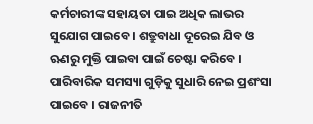କର୍ମଚାରୀଙ୍କ ସହାୟତା ପାଇ ଅଧିକ ଲାଭର ସୁଯୋଗ ପାଇବେ । ଶତ୍ରୁବାଧା ଦୂରେଇ ଯିବ ଓ ଋଣରୁ ମୁକ୍ତି ପାଇବା ପାଇଁ ଚେଷ୍ଟା କରିବେ । ପାରିବାରିକ ସମସ୍ୟା ଗୁଡ଼ିକୁ ସୁଧାରି ନେଇ ପ୍ରଶଂସା ପାଇବେ । ରାଜନୀତି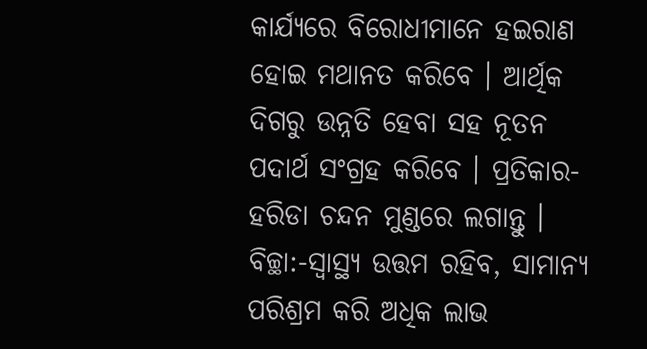କାର୍ଯ୍ୟରେ ବିରୋଧୀମାନେ ହଇରାଣ ହୋଇ ମଥାନତ କରିବେ । ଆର୍ଥିକ ଦିଗରୁ ଉନ୍ନତି ହେବା ସହ ନୂତନ ପଦାର୍ଥ ସଂଗ୍ରହ କରିବେ । ପ୍ରତିକାର-ହରିଡା ଚନ୍ଦନ ମୁଣ୍ଡରେ ଲଗାନ୍ତୁ ।
ବିଚ୍ଛା:-ସ୍ୱାସ୍ଥ୍ୟ ଉତ୍ତମ ରହିବ, ସାମାନ୍ୟ ପରିଶ୍ରମ କରି ଅଧିକ ଲାଭ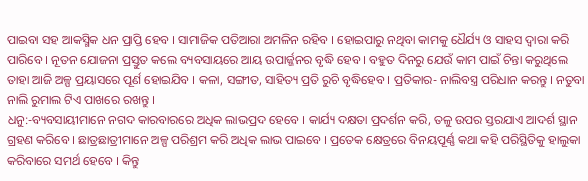ପାଇବା ସହ ଆକସ୍ମିକ ଧନ ପ୍ରାପ୍ତି ହେବ । ସାମାଜିକ ପତିଆରା ଅମଳିନ ରହିବ । ହୋଇପାରୁ ନଥିବା କାମକୁ ଧୈର୍ଯ୍ୟ ଓ ସାହସ ଦ୍ଵାରା କରି ପାରିବେ । ନୂତନ ଯୋଜନା ପ୍ରସ୍ତୁତ କଲେ ବ୍ୟବସାୟରେ ଆୟ ଉପାର୍ଜ୍ଜନର ବୃଦ୍ଧି ହେବ । ବହୁତ ଦିନରୁ ଯେଉଁ କାମ ପାଇଁ ଚିନ୍ତା କରୁଥିଲେ ତାହା ଆଜି ଅଳ୍ପ ପ୍ରୟାସରେ ପୂର୍ଣ ହୋଇଯିବ । କଳା, ସଙ୍ଗୀତ, ସାହିତ୍ୟ ପ୍ରତି ରୁଚି ବୃଦ୍ଧିହେବ । ପ୍ରତିକାର- ନାଲିବସ୍ତ୍ର ପରିଧାନ କରନ୍ତୁ । ନତୁବା ନାଲି ରୁମାଲ ଟିଏ ପାଖରେ ରଖନ୍ତୁ ।
ଧନୁ:-ବ୍ୟବସାୟୀମାନେ ନଗଦ କାରବାରରେ ଅଧିକ ଲାଭପ୍ରଦ ହେବେ । କାର୍ଯ୍ୟ ଦକ୍ଷତା ପ୍ରଦର୍ଶନ କରି, ତଳୁ ଉପର ସ୍ତରଯାଏ ଆଦର୍ଶ ସ୍ଥାନ ଗ୍ରହଣ କରିବେ । ଛାତ୍ରଛାତ୍ରୀମାନେ ଅଳ୍ପ ପରିଶ୍ରମ କରି ଅଧିକ ଲାଭ ପାଇବେ । ପ୍ରତେକ କ୍ଷେତ୍ରରେ ବିନୟପୂର୍ଣ୍ଣ କଥା କହି ପରିସ୍ଥିତିକୁ ହାଲୁକା କରିବାରେ ସମର୍ଥ ହେବେ । କିନ୍ତୁ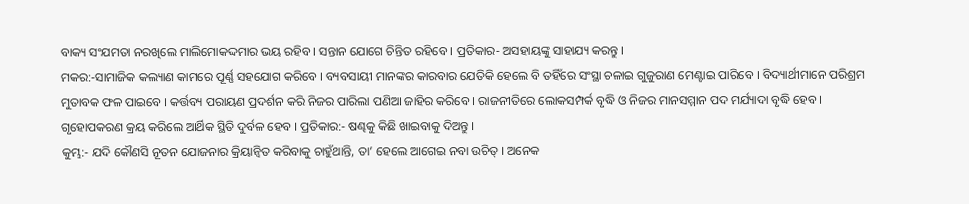ବାକ୍ୟ ସଂଯମତା ନରଖିଲେ ମାଲିମୋକଦ୍ଦମାର ଭୟ ରହିବ । ସନ୍ତାନ ଯୋଗେ ଚିନ୍ତିତ ରହିବେ । ପ୍ରତିକାର- ଅସହାୟଙ୍କୁ ସାହାଯ୍ୟ କରନ୍ତୁ ।
ମକର:-ସାମାଜିକ କଲ୍ୟାଣ କାମରେ ପୂର୍ଣ୍ଣ ସହଯୋଗ କରିବେ । ବ୍ୟବସାୟୀ ମାନଙ୍କର କାରବାର ଯେତିକି ହେଲେ ବି ତହିଁରେ ସଂସ୍ଥା ଚଳାଇ ଗୁଜୁରାଣ ମେଣ୍ଟାଇ ପାରିବେ । ବିଦ୍ୟାର୍ଥୀମାନେ ପରିଶ୍ରମ ମୁତାବକ ଫଳ ପାଇବେ । କର୍ତ୍ତବ୍ୟ ପରାୟଣ ପ୍ରଦର୍ଶନ କରି ନିଜର ପାରିଲା ପଣିଆ ଜାହିର କରିବେ । ରାଜନୀତିରେ ଲୋକସମ୍ପର୍କ ବୃଦ୍ଧି ଓ ନିଜର ମାନସମ୍ମାନ ପଦ ମର୍ଯ୍ୟାଦା ବୃଦ୍ଧି ହେବ । ଗୃହୋପକରଣ କ୍ରୟ କରିଲେ ଆର୍ଥିକ ସ୍ଥିତି ଦୁର୍ବଳ ହେବ । ପ୍ରତିକାର:- ଷଣ୍ଢକୁ କିଛି ଖାଇବାକୁ ଦିଅନ୍ତୁ ।
କୁମ୍ଭ:- ଯଦି କୌଣସି ନୂତନ ଯୋଜନାର କ୍ରିୟାନ୍ୱିତ କରିବାକୁ ଚାହୁଁଥାନ୍ତି, ତା’ ହେଲେ ଆଗେଇ ନବା ଉଚିତ୍ । ଅନେକ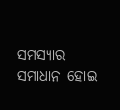ସମସ୍ୟାର ସମାଧାନ ହୋଇ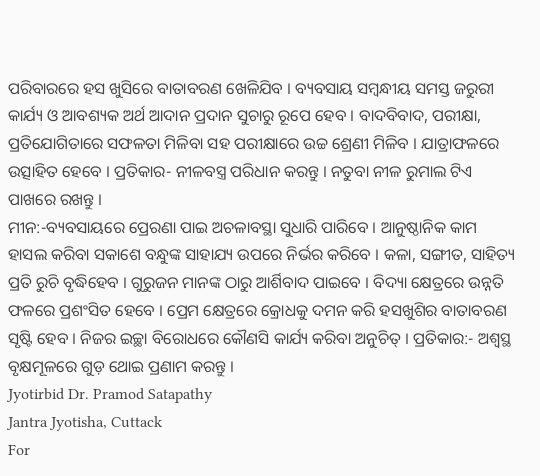ପରିବାରରେ ହସ ଖୁସିରେ ବାତାବରଣ ଖେଳିଯିବ । ବ୍ୟବସାୟ ସମ୍ବନ୍ଧୀୟ ସମସ୍ତ ଜରୁରୀ କାର୍ଯ୍ୟ ଓ ଆବଶ୍ୟକ ଅର୍ଥ ଆଦାନ ପ୍ରଦାନ ସୁଚାରୁ ରୂପେ ହେବ । ବାଦବିବାଦ, ପରୀକ୍ଷା, ପ୍ରତିଯୋଗିତାରେ ସଫଳତା ମିଳିବା ସହ ପରୀକ୍ଷାରେ ଉଚ୍ଚ ଶ୍ରେଣୀ ମିଳିବ । ଯାତ୍ରାଫଳରେ ଉତ୍ସାହିତ ହେବେ । ପ୍ରତିକାର- ନୀଳବସ୍ତ୍ର ପରିଧାନ କରନ୍ତୁ । ନତୁବା ନୀଳ ରୁମାଲ ଟିଏ ପାଖରେ ରଖନ୍ତୁ ।
ମୀନ:-ବ୍ୟବସାୟରେ ପ୍ରେରଣା ପାଇ ଅଚଳାବସ୍ଥା ସୁଧାରି ପାରିବେ । ଆନୁଷ୍ଠାନିକ କାମ ହାସଲ କରିବା ସକାଶେ ବନ୍ଧୁଙ୍କ ସାହାଯ୍ୟ ଉପରେ ନିର୍ଭର କରିବେ । କଳା, ସଙ୍ଗୀତ, ସାହିତ୍ୟ ପ୍ରତି ରୁଚି ବୃଦ୍ଧିହେବ । ଗୁରୁଜନ ମାନଙ୍କ ଠାରୁ ଆର୍ଶିବାଦ ପାଇବେ । ବିଦ୍ୟା କ୍ଷେତ୍ରରେ ଉନ୍ନତି ଫଳରେ ପ୍ରଶଂସିତ ହେବେ । ପ୍ରେମ କ୍ଷେତ୍ରରେ କ୍ରୋଧକୁ ଦମନ କରି ହସଖୁଶିର ବାତାବରଣ ସୃଷ୍ଟି ହେବ । ନିଜର ଇଚ୍ଛା ବିରୋଧରେ କୌଣସି କାର୍ଯ୍ୟ କରିବା ଅନୁଚିତ୍ । ପ୍ରତିକାର:- ଅଶ୍ୱସ୍ଥ ବୃକ୍ଷମୂଳରେ ଗୁଡ଼ ଥୋଇ ପ୍ରଣାମ କରନ୍ତୁ ।
Jyotirbid Dr. Pramod Satapathy
Jantra Jyotisha, Cuttack
For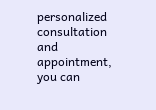personalized consultation and appointment,
you can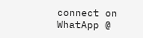connect on WhatApp @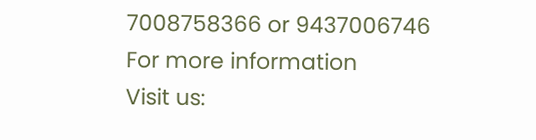7008758366 or 9437006746
For more information
Visit us: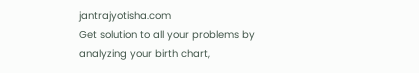jantrajyotisha.com
Get solution to all your problems by analyzing your birth chart,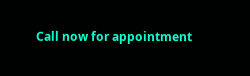Call now for appointment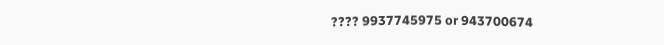???? 9937745975 or 943700674